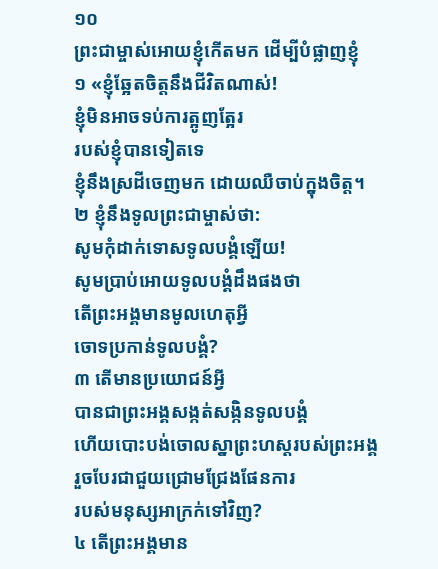១០
ព្រះជាម្ចាស់អោយខ្ញុំកើតមក ដើម្បីបំផ្លាញខ្ញុំ
១ «ខ្ញុំឆ្អែតចិត្តនឹងជីវិតណាស់!
ខ្ញុំមិនអាចទប់ការត្អូញត្អែរ
របស់ខ្ញុំបានទៀតទេ
ខ្ញុំនឹងស្រដីចេញមក ដោយឈឺចាប់ក្នុងចិត្ត។
២ ខ្ញុំនឹងទូលព្រះជាម្ចាស់ថា:
សូមកុំដាក់ទោសទូលបង្គំឡើយ!
សូមប្រាប់អោយទូលបង្គំដឹងផងថា
តើព្រះអង្គមានមូលហេតុអ្វី
ចោទប្រកាន់ទូលបង្គំ?
៣ តើមានប្រយោជន៍អ្វី
បានជាព្រះអង្គសង្កត់សង្កិនទូលបង្គំ
ហើយបោះបង់ចោលស្នាព្រះហស្ដរបស់ព្រះអង្គ
រួចបែរជាជួយជ្រោមជ្រែងផែនការ
របស់មនុស្សអាក្រក់ទៅវិញ?
៤ តើព្រះអង្គមាន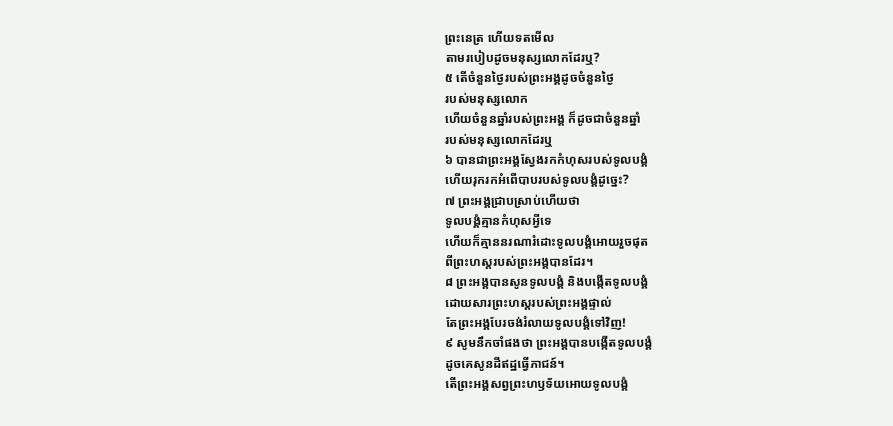ព្រះនេត្រ ហើយទតមើល
តាមរបៀបដូចមនុស្សលោកដែរឬ?
៥ តើចំនួនថ្ងៃរបស់ព្រះអង្គដូចចំនួនថ្ងៃ
របស់មនុស្សលោក
ហើយចំនួនឆ្នាំរបស់ព្រះអង្គ ក៏ដូចជាចំនួនឆ្នាំ
របស់មនុស្សលោកដែរឬ
៦ បានជាព្រះអង្គស្វែងរកកំហុសរបស់ទូលបង្គំ
ហើយរុករកអំពើបាបរបស់ទូលបង្គំដូច្នេះ?
៧ ព្រះអង្គជ្រាបស្រាប់ហើយថា
ទូលបង្គំគ្មានកំហុសអ្វីទេ
ហើយក៏គ្មាននរណារំដោះទូលបង្គំអោយរួចផុត
ពីព្រះហស្ដរបស់ព្រះអង្គបានដែរ។
៨ ព្រះអង្គបានសូនទូលបង្គំ និងបង្កើតទូលបង្គំ
ដោយសារព្រះហស្ដរបស់ព្រះអង្គផ្ទាល់
តែព្រះអង្គបែរចង់រំលាយទូលបង្គំទៅវិញ!
៩ សូមនឹកចាំផងថា ព្រះអង្គបានបង្កើតទូលបង្គំ
ដូចគេសូនដីឥដ្ឋធ្វើភាជន៍។
តើព្រះអង្គសព្វព្រះហឫទ័យអោយទូលបង្គំ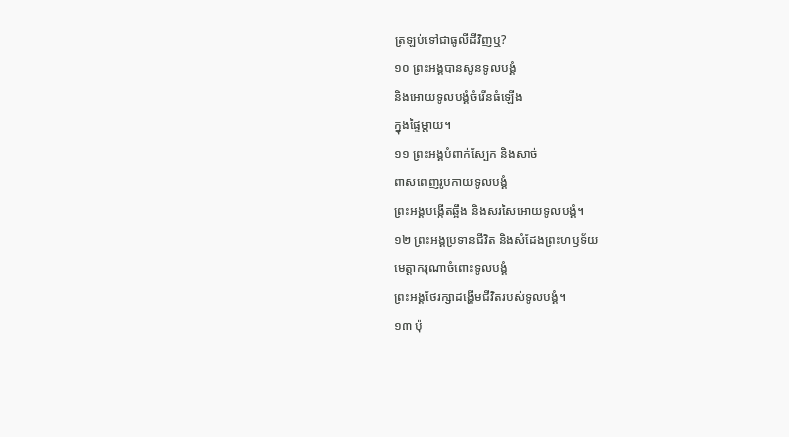ត្រឡប់ទៅជាធូលីដីវិញឬ?
១០ ព្រះអង្គបានសូនទូលបង្គំ
និងអោយទូលបង្គំចំរើនធំឡើង
ក្នុងផ្ទៃម្ដាយ។
១១ ព្រះអង្គបំពាក់ស្បែក និងសាច់
ពាសពេញរូបកាយទូលបង្គំ
ព្រះអង្គបង្កើតឆ្អឹង និងសរសៃអោយទូលបង្គំ។
១២ ព្រះអង្គប្រទានជីវិត និងសំដែងព្រះហឫទ័យ
មេត្តាករុណាចំពោះទូលបង្គំ
ព្រះអង្គថែរក្សាដង្ហើមជីវិតរបស់ទូលបង្គំ។
១៣ ប៉ុ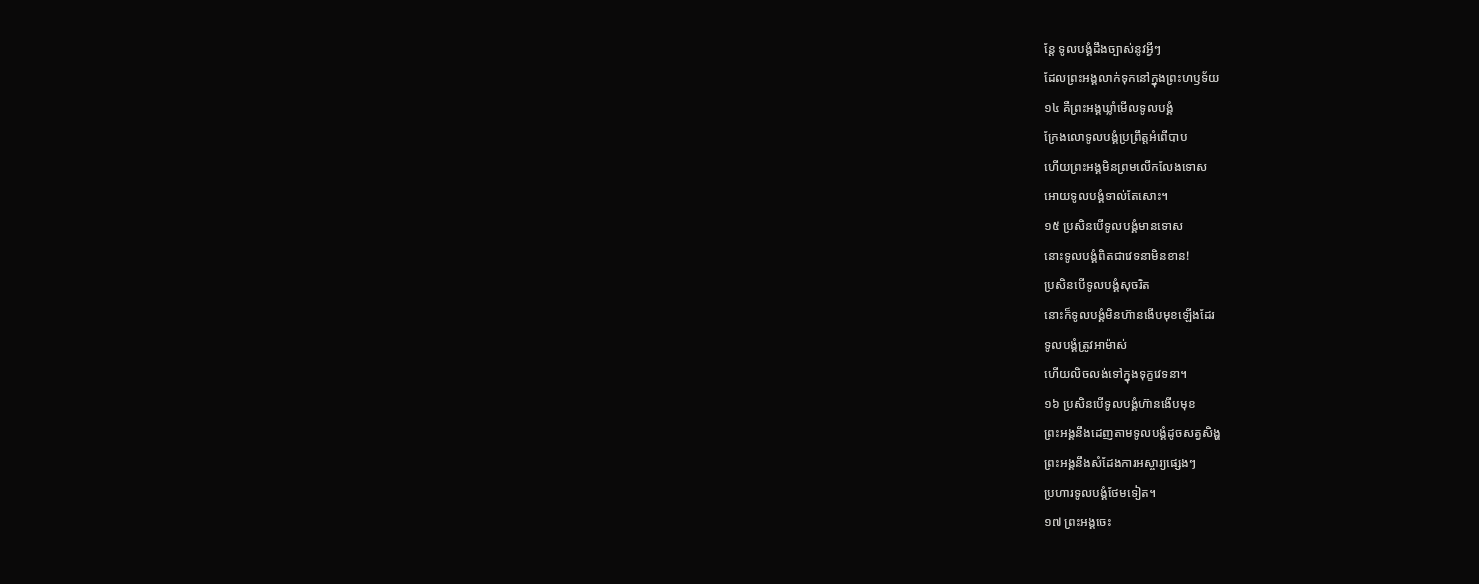ន្តែ ទូលបង្គំដឹងច្បាស់នូវអ្វីៗ
ដែលព្រះអង្គលាក់ទុកនៅក្នុងព្រះហឫទ័យ
១៤ គឺព្រះអង្គឃ្លាំមើលទូលបង្គំ
ក្រែងលោទូលបង្គំប្រព្រឹត្តអំពើបាប
ហើយព្រះអង្គមិនព្រមលើកលែងទោស
អោយទូលបង្គំទាល់តែសោះ។
១៥ ប្រសិនបើទូលបង្គំមានទោស
នោះទូលបង្គំពិតជាវេទនាមិនខាន!
ប្រសិនបើទូលបង្គំសុចរិត
នោះក៏ទូលបង្គំមិនហ៊ានងើបមុខឡើងដែរ
ទូលបង្គំត្រូវអាម៉ាស់
ហើយលិចលង់ទៅក្នុងទុក្ខវេទនា។
១៦ ប្រសិនបើទូលបង្គំហ៊ានងើបមុខ
ព្រះអង្គនឹងដេញតាមទូលបង្គំដូចសត្វសិង្ហ
ព្រះអង្គនឹងសំដែងការអស្ចារ្យផ្សេងៗ
ប្រហារទូលបង្គំថែមទៀត។
១៧ ព្រះអង្គចេះ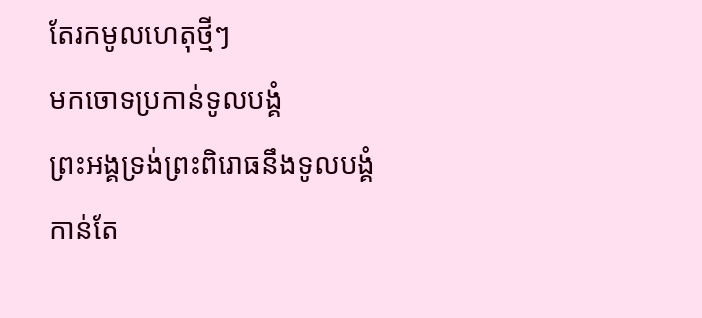តែរកមូលហេតុថ្មីៗ
មកចោទប្រកាន់ទូលបង្គំ
ព្រះអង្គទ្រង់ព្រះពិរោធនឹងទូលបង្គំ
កាន់តែ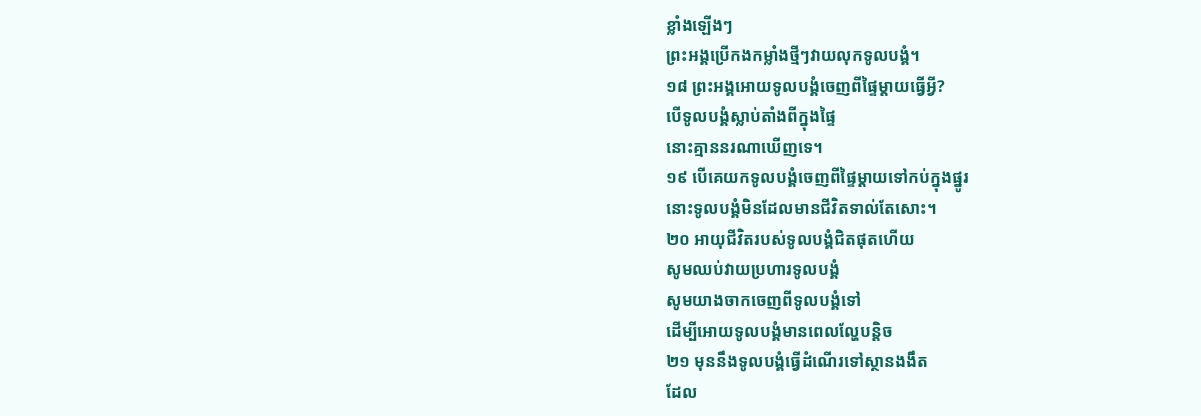ខ្លាំងឡើងៗ
ព្រះអង្គប្រើកងកម្លាំងថ្មីៗវាយលុកទូលបង្គំ។
១៨ ព្រះអង្គអោយទូលបង្គំចេញពីផ្ទៃម្ដាយធ្វើអ្វី?
បើទូលបង្គំស្លាប់តាំងពីក្នុងផ្ទៃ
នោះគ្មាននរណាឃើញទេ។
១៩ បើគេយកទូលបង្គំចេញពីផ្ទៃម្ដាយទៅកប់ក្នុងផ្នូរ
នោះទូលបង្គំមិនដែលមានជីវិតទាល់តែសោះ។
២០ អាយុជីវិតរបស់ទូលបង្គំជិតផុតហើយ
សូមឈប់វាយប្រហារទូលបង្គំ
សូមយាងចាកចេញពីទូលបង្គំទៅ
ដើម្បីអោយទូលបង្គំមានពេលល្ហែបន្តិច
២១ មុននឹងទូលបង្គំធ្វើដំណើរទៅស្ថានងងឹត
ដែល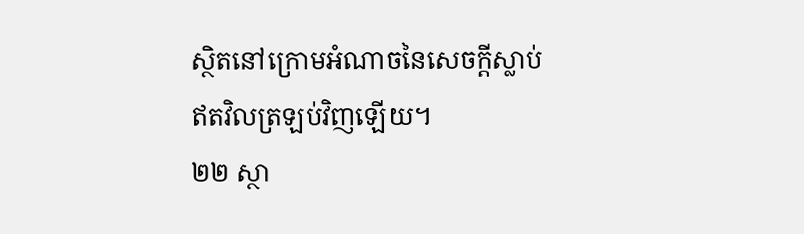ស្ថិតនៅក្រោមអំណាចនៃសេចក្ដីស្លាប់
ឥតវិលត្រឡប់វិញឡើយ។
២២ ស្ថា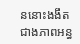ននោះងងឹតជាងភាពអន្ធ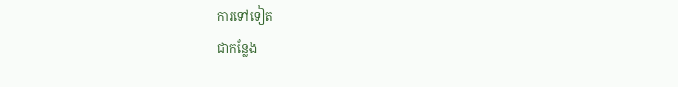ការទៅទៀត
ជាកន្លែង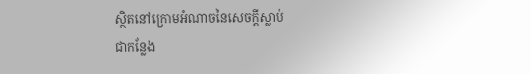ស្ថិតនៅក្រោមអំណាចនៃសេចក្ដីស្លាប់
ជាកន្លែង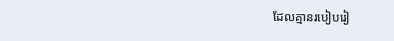ដែលគ្មានរបៀបរៀ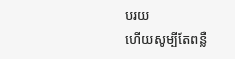បរយ
ហើយសូម្បីតែពន្លឺ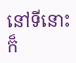នៅទីនោះក៏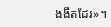ងងឹតដែរ»។